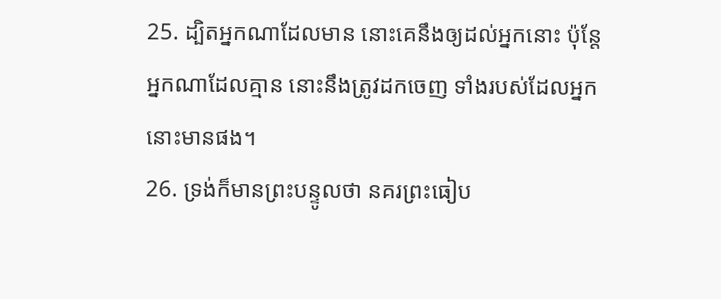25. ដ្បិតអ្នកណាដែលមាន នោះគេនឹងឲ្យដល់អ្នកនោះ ប៉ុន្តែ អ្នកណាដែលគ្មាន នោះនឹងត្រូវដកចេញ ទាំងរបស់ដែលអ្នកនោះមានផង។
26. ទ្រង់ក៏មានព្រះបន្ទូលថា នគរព្រះធៀប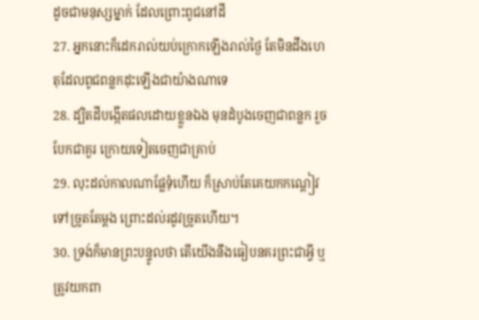ដូចជាមនុស្សម្នាក់ ដែលព្រោះពូជនៅដី
27. អ្នកនោះក៏ដេករាល់យប់ក្រោកឡើងរាល់ថ្ងៃ តែមិនដឹងហេតុដែលពូជពន្លកដុះឡើងជាយ៉ាងណាទេ
28. ដ្បិតដីបង្កើតផលដោយខ្លួនឯង មុនដំបូងចេញជាពន្លក រួចបែកជាគួរ ក្រោយទៀតចេញជាគ្រាប់
29. លុះដល់កាលណាផ្លែទុំហើយ ក៏ស្រាប់តែគេយកកណ្តៀវទៅច្រូតតែម្តង ព្រោះដល់រដូវច្រូតហើយ។
30. ទ្រង់ក៏មានព្រះបន្ទូលថា តើយើងនឹងធៀបនគរព្រះជាអ្វី ឬត្រូវយកពា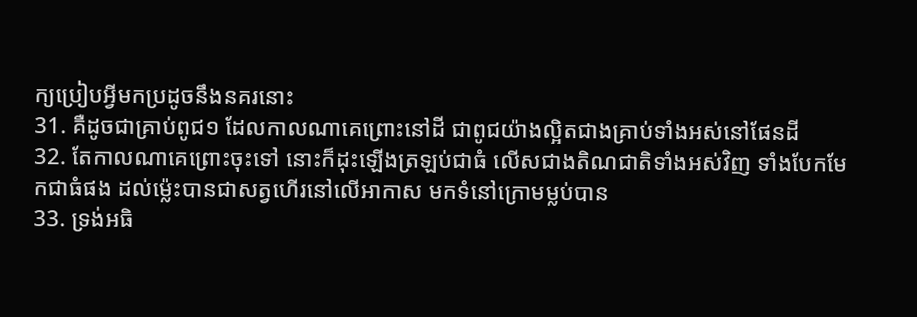ក្យប្រៀបអ្វីមកប្រដូចនឹងនគរនោះ
31. គឺដូចជាគ្រាប់ពូជ១ ដែលកាលណាគេព្រោះនៅដី ជាពូជយ៉ាងល្អិតជាងគ្រាប់ទាំងអស់នៅផែនដី
32. តែកាលណាគេព្រោះចុះទៅ នោះក៏ដុះឡើងត្រឡប់ជាធំ លើសជាងតិណជាតិទាំងអស់វិញ ទាំងបែកមែកជាធំផង ដល់ម៉្លេះបានជាសត្វហើរនៅលើអាកាស មកទំនៅក្រោមម្លប់បាន
33. ទ្រង់អធិ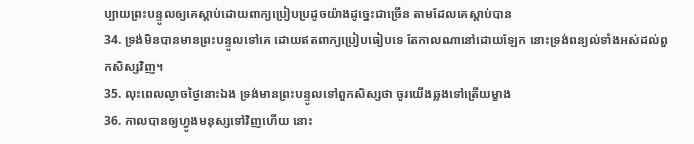ប្បាយព្រះបន្ទូលឲ្យគេស្តាប់ដោយពាក្យប្រៀបប្រដូចយ៉ាងដូច្នេះជាច្រើន តាមដែលគេស្តាប់បាន
34. ទ្រង់មិនបានមានព្រះបន្ទូលទៅគេ ដោយឥតពាក្យប្រៀបធៀបទេ តែកាលណានៅដោយឡែក នោះទ្រង់ពន្យល់ទាំងអស់ដល់ពួកសិស្សវិញ។
35. លុះពេលល្ងាចថ្ងៃនោះឯង ទ្រង់មានព្រះបន្ទូលទៅពួកសិស្សថា ចូរយើងឆ្លងទៅត្រើយម្ខាង
36. កាលបានឲ្យហ្វូងមនុស្សទៅវិញហើយ នោះ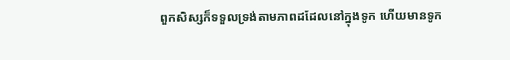ពួកសិស្សក៏ទទួលទ្រង់តាមភាពដដែលនៅក្នុងទូក ហើយមានទូក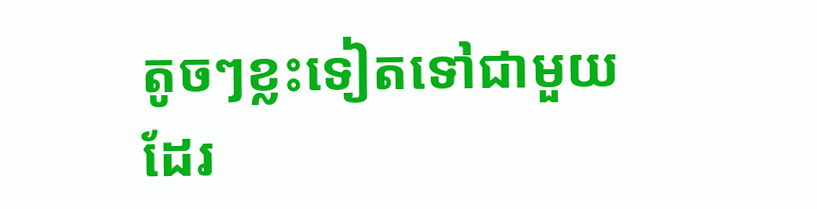តូចៗខ្លះទៀតទៅជាមួយដែរ